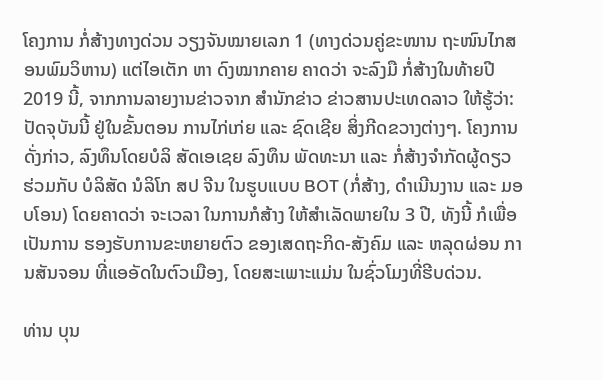ໂຄງການ ກໍ່ສ້າງທາງດ່ວນ ວຽງຈັນໝາຍເລກ 1 (ທາງດ່ວນຄູ່ຂະໜານ ຖະໜົນໄກສອນພົມວິຫານ) ແຕ່ໄອເຕັກ ຫາ ດົງໝາກຄາຍ ຄາດວ່າ ຈະລົງມື ກໍ່ສ້າງໃນທ້າຍປີ 2019 ນີ້, ຈາກການລາຍງານຂ່າວຈາກ ສຳນັກຂ່າວ ຂ່າວສານປະເທດລາວ ໃຫ້ຮູ້ວ່າ:
ປັດຈຸບັນນີ້ ຢູ່ໃນຂັ້ນຕອນ ການໄກ່ເກ່ຍ ແລະ ຊົດເຊີຍ ສິ່ງກີດຂວາງຕ່າງໆ. ໂຄງການດັ່ງກ່າວ, ລົງທຶນໂດຍບໍລິ ສັດເອເຊຍ ລົງທຶນ ພັດທະນາ ແລະ ກໍ່ສ້າງຈໍາກັດຜູ້ດຽວ ຮ່ວມກັບ ບໍລິສັດ ນໍລິໂກ ສປ ຈີນ ໃນຮູບແບບ BOT (ກໍ່ສ້າງ, ດຳເນີນງານ ແລະ ມອບໂອນ) ໂດຍຄາດວ່າ ຈະເວລາ ໃນການກໍສ້າງ ໃຫ້ສຳເລັດພາຍໃນ 3 ປີ, ທັງນີ້ ກໍເພື່ອເປັນການ ຮອງຮັບການຂະຫຍາຍຕົວ ຂອງເສດຖະກິດ-ສັງຄົມ ແລະ ຫລຸດຜ່ອນ ການສັນຈອນ ທີ່ແອອັດໃນຕົວເມືອງ, ໂດຍສະເພາະແມ່ນ ໃນຊົ່ວໂມງທີ່ຮີບດ່ວນ.

ທ່ານ ບຸນ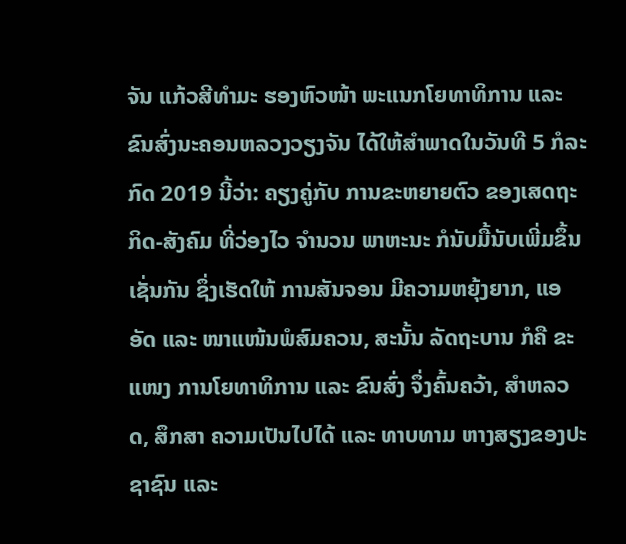ຈັນ ແກ້ວສີທຳມະ ຮອງຫົວໜ້າ ພະແນກໂຍທາທິການ ແລະ ຂົນສົ່ງນະຄອນຫລວງວຽງຈັນ ໄດ້ໃຫ້ສຳພາດໃນວັນທີ 5 ກໍລະກົດ 2019 ນີ້ວ່າ: ຄຽງຄູ່ກັບ ການຂະຫຍາຍຕົວ ຂອງເສດຖະກິດ-ສັງຄົມ ທີ່ວ່ອງໄວ ຈຳນວນ ພາຫະນະ ກໍນັບມື້ນັບເພີ່ມຂຶ້ນເຊັ່ນກັນ ຊຶ່ງເຮັດໃຫ້ ການສັນຈອນ ມີຄວາມຫຍຸ້ງຍາກ, ແອອັດ ແລະ ໜາແໜ້ນພໍສົມຄວນ, ສະນັ້ນ ລັດຖະບານ ກໍຄື ຂະແໜງ ການໂຍທາທິການ ແລະ ຂົນສົ່ງ ຈຶ່ງຄົ້ນຄວ້າ, ສຳຫລວດ, ສຶກສາ ຄວາມເປັນໄປໄດ້ ແລະ ທາບທາມ ຫາງສຽງຂອງປະ ຊາຊົນ ແລະ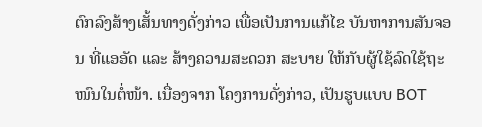ຕົກລົງສ້າງເສັ້ນທາງດັ່ງກ່າວ ເພື່ອເປັນການແກ້ໄຂ ບັນຫາການສັນຈອນ ທີ່ແອອັດ ແລະ ສ້າງຄວາມສະດວກ ສະບາຍ ໃຫ້ກັບຜູ້ໃຊ້ລົດໃຊ້ຖະໜົນໃນຕໍ່ໜ້າ. ເນື່ອງຈາກ ໂຄງການດັ່ງກ່າວ, ເປັນຮູບແບບ BOT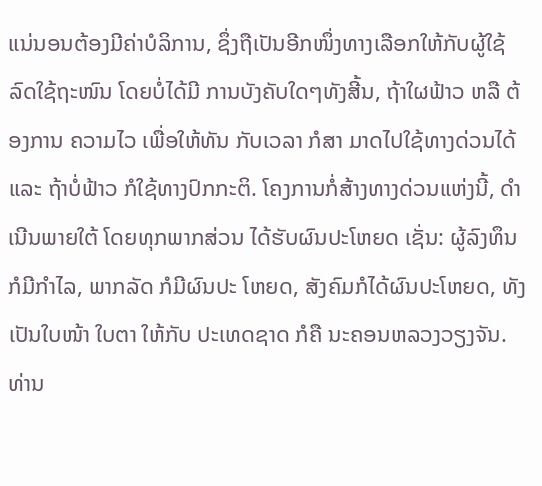ແນ່ນອນຕ້ອງມີຄ່າບໍລິການ, ຊຶ່ງຖືເປັນອີກໜຶ່ງທາງເລືອກໃຫ້ກັບຜູ້ໃຊ້ລົດໃຊ້ຖະໜົນ ໂດຍບໍ່ໄດ້ມີ ການບັງຄັບໃດໆທັງສີ້ນ, ຖ້າໃຜຟ້າວ ຫລື ຕ້ອງການ ຄວາມໄວ ເພື່ອໃຫ້ທັນ ກັບເວລາ ກໍສາ ມາດໄປໃຊ້ທາງດ່ວນໄດ້ ແລະ ຖ້າບໍ່ຟ້າວ ກໍໃຊ້ທາງປົກກະຕິ. ໂຄງການກໍ່ສ້າງທາງດ່ວນແຫ່ງນີ້, ດໍາ ເນີນພາຍໃຕ້ ໂດຍທຸກພາກສ່ວນ ໄດ້ຮັບຜົນປະໂຫຍດ ເຊັ່ນ: ຜູ້ລົງທຶນກໍມີກຳໄລ, ພາກລັດ ກໍມີຜົນປະ ໂຫຍດ, ສັງຄົມກໍໄດ້ຜົນປະໂຫຍດ, ທັງເປັນໃບໜ້າ ໃບຕາ ໃຫ້ກັບ ປະເທດຊາດ ກໍຄື ນະຄອນຫລວງວຽງຈັນ.
ທ່ານ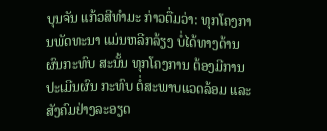ບຸນຈັນ ແກ້ວສີທຳມະ ກ່າວຕື່ມວ່າ: ທຸກໂຄງການພັດທະນາ ແມ່ນຫລີກລ້ຽງ ບໍ່ໄດ້ທາງດ້ານ ຜົນກະທົບ ສະນັ້ນ ທຸກໂຄງການ ຕ້ອງມີການ ປະເມີນຜົນ ກະທົບ ຕໍ່ສະພາບແວດລ້ອມ ແລະ ສັງຄົມຢ່າງລະອຽດ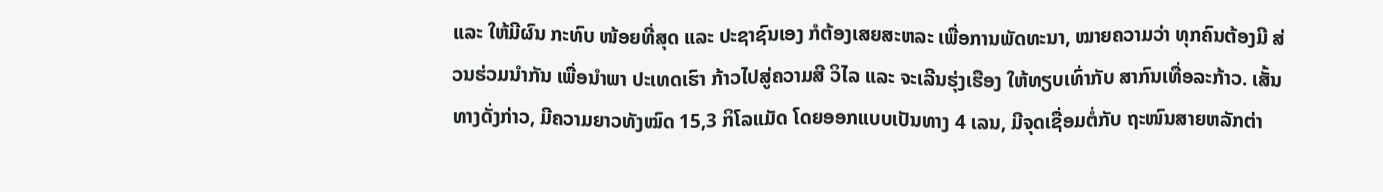ແລະ ໃຫ້ມີຜົນ ກະທົບ ໜ້ອຍທີ່ສຸດ ແລະ ປະຊາຊົນເອງ ກໍຕ້ອງເສຍສະຫລະ ເພື່ອການພັດທະນາ, ໝາຍຄວາມວ່າ ທຸກຄົນຕ້ອງມີ ສ່ວນຮ່ວມນຳກັນ ເພື່ອນຳພາ ປະເທດເຮົາ ກ້າວໄປສູ່ຄວາມສີ ວິໄລ ແລະ ຈະເລີນຮຸ່ງເຮືອງ ໃຫ້ທຽບເທົ່າກັບ ສາກົນເທື່ອລະກ້າວ. ເສັ້ນທາງດັ່ງກ່າວ, ມີຄວາມຍາວທັງໝົດ 15,3 ກິໂລແມັດ ໂດຍອອກແບບເປັນທາງ 4 ເລນ, ມີຈຸດເຊື່ອມຕໍ່ກັບ ຖະໜົນສາຍຫລັກຕ່າ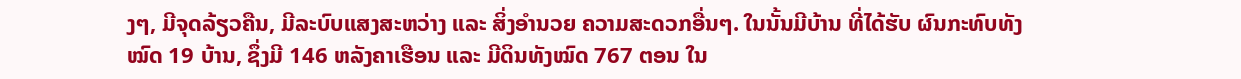ງໆ, ມີຈຸດລ້ຽວຄືນ, ມີລະບົບແສງສະຫວ່າງ ແລະ ສິ່ງອຳນວຍ ຄວາມສະດວກອື່ນໆ. ໃນນັ້ນມີບ້ານ ທີ່ໄດ້ຮັບ ຜົນກະທົບທັງໝົດ 19 ບ້ານ, ຊຶ່ງມີ 146 ຫລັງຄາເຮືອນ ແລະ ມີດິນທັງໝົດ 767 ຕອນ ໃນ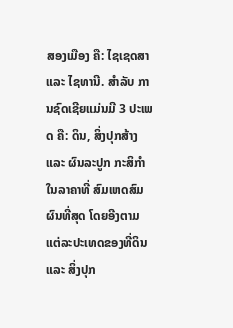ສອງເມືອງ ຄື: ໄຊເຊດສາ ແລະ ໄຊທານີ. ສຳລັບ ການຊົດເຊີຍແມ່ນມີ 3 ປະເພດ ຄື: ດິນ, ສິ່ງປຸກສ້າງ ແລະ ຜົນລະປູກ ກະສິກຳ ໃນລາຄາທີ່ ສົມເຫດສົມຜົນທີ່ສຸດ ໂດຍອີງຕາມ ແຕ່ລະປະເທດຂອງທີ່ດິນ ແລະ ສິ່ງປຸກ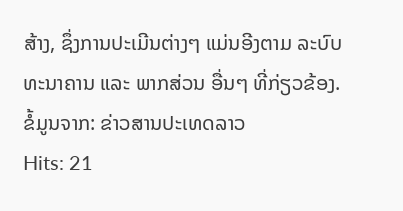ສ້າງ, ຊຶ່ງການປະເມີນຕ່າງໆ ແມ່ນອີງຕາມ ລະບົບທະນາຄານ ແລະ ພາກສ່ວນ ອື່ນໆ ທີ່ກ່ຽວຂ້ອງ.
ຂໍ້ມູນຈາກ: ຂ່າວສານປະເທດລາວ
Hits: 21